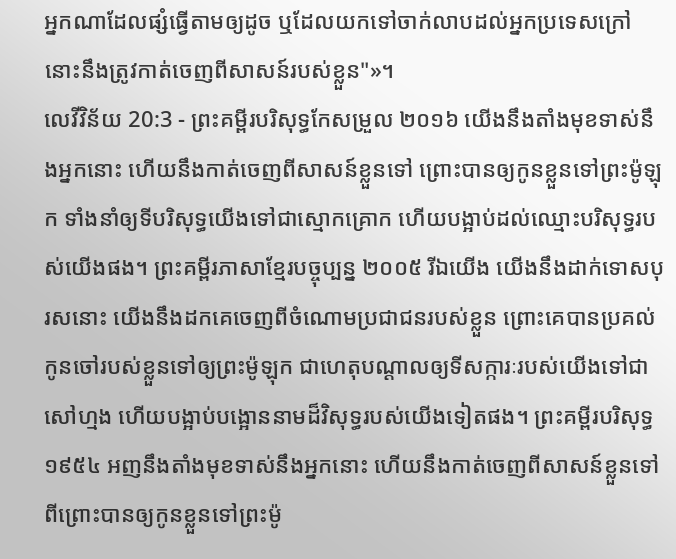អ្នកណាដែលផ្សំធ្វើតាមឲ្យដូច ឬដែលយកទៅចាក់លាបដល់អ្នកប្រទេសក្រៅ នោះនឹងត្រូវកាត់ចេញពីសាសន៍របស់ខ្លួន"»។
លេវីវិន័យ 20:3 - ព្រះគម្ពីរបរិសុទ្ធកែសម្រួល ២០១៦ យើងនឹងតាំងមុខទាស់នឹងអ្នកនោះ ហើយនឹងកាត់ចេញពីសាសន៍ខ្លួនទៅ ព្រោះបានឲ្យកូនខ្លួនទៅព្រះម៉ូឡុក ទាំងនាំឲ្យទីបរិសុទ្ធយើងទៅជាស្មោកគ្រោក ហើយបង្អាប់ដល់ឈ្មោះបរិសុទ្ធរបស់យើងផង។ ព្រះគម្ពីរភាសាខ្មែរបច្ចុប្បន្ន ២០០៥ រីឯយើង យើងនឹងដាក់ទោសបុរសនោះ យើងនឹងដកគេចេញពីចំណោមប្រជាជនរបស់ខ្លួន ព្រោះគេបានប្រគល់កូនចៅរបស់ខ្លួនទៅឲ្យព្រះម៉ូឡុក ជាហេតុបណ្ដាលឲ្យទីសក្ការៈរបស់យើងទៅជាសៅហ្មង ហើយបង្អាប់បង្អោននាមដ៏វិសុទ្ធរបស់យើងទៀតផង។ ព្រះគម្ពីរបរិសុទ្ធ ១៩៥៤ អញនឹងតាំងមុខទាស់នឹងអ្នកនោះ ហើយនឹងកាត់ចេញពីសាសន៍ខ្លួនទៅ ពីព្រោះបានឲ្យកូនខ្លួនទៅព្រះម៉ូ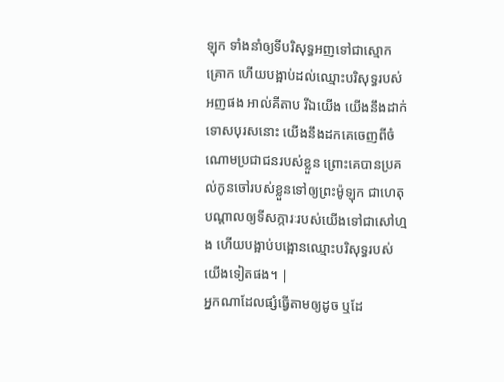ឡុក ទាំងនាំឲ្យទីបរិសុទ្ធអញទៅជាស្មោកគ្រោក ហើយបង្អាប់ដល់ឈ្មោះបរិសុទ្ធរបស់អញផង អាល់គីតាប រីឯយើង យើងនឹងដាក់ទោសបុរសនោះ យើងនឹងដកគេចេញពីចំណោមប្រជាជនរបស់ខ្លួន ព្រោះគេបានប្រគល់កូនចៅរបស់ខ្លួនទៅឲ្យព្រះម៉ូឡុក ជាហេតុបណ្តាលឲ្យទីសក្ការៈរបស់យើងទៅជាសៅហ្មង ហើយបង្អាប់បង្អោនឈ្មោះបរិសុទ្ធរបស់យើងទៀតផង។ |
អ្នកណាដែលផ្សំធ្វើតាមឲ្យដូច ឬដែ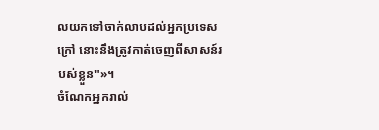លយកទៅចាក់លាបដល់អ្នកប្រទេសក្រៅ នោះនឹងត្រូវកាត់ចេញពីសាសន៍របស់ខ្លួន"»។
ចំណែកអ្នករាល់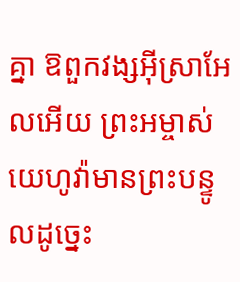គ្នា ឱពួកវង្សអ៊ីស្រាអែលអើយ ព្រះអម្ចាស់យេហូវ៉ាមានព្រះបន្ទូលដូច្នេះ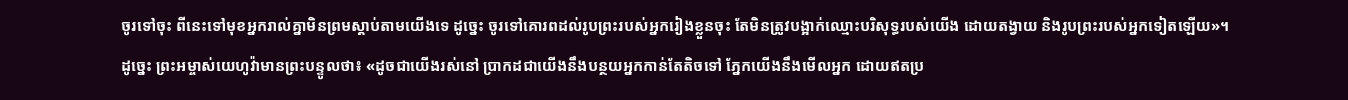ចូរទៅចុះ ពីនេះទៅមុខអ្នករាល់គ្នាមិនព្រមស្តាប់តាមយើងទេ ដូច្នេះ ចូរទៅគោរពដល់រូបព្រះរបស់អ្នករៀងខ្លួនចុះ តែមិនត្រូវបង្អាក់ឈ្មោះបរិសុទ្ធរបស់យើង ដោយតង្វាយ និងរូបព្រះរបស់អ្នកទៀតឡើយ»។
ដូច្នេះ ព្រះអម្ចាស់យេហូវ៉ាមានព្រះបន្ទូលថា៖ «ដូចជាយើងរស់នៅ ប្រាកដជាយើងនឹងបន្ថយអ្នកកាន់តែតិចទៅ ភ្នែកយើងនឹងមើលអ្នក ដោយឥតប្រ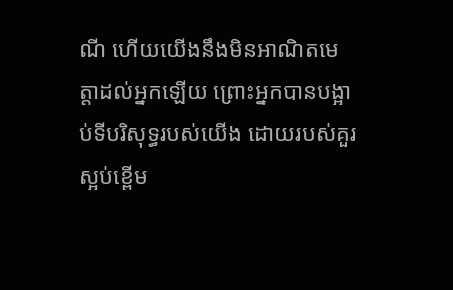ណី ហើយយើងនឹងមិនអាណិតមេត្តាដល់អ្នកឡើយ ព្រោះអ្នកបានបង្អាប់ទីបរិសុទ្ធរបស់យើង ដោយរបស់គួរស្អប់ខ្ពើម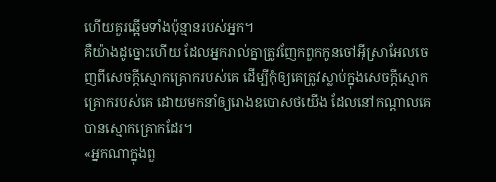ហើយគួរឆ្អើមទាំងប៉ុន្មានរបស់អ្នក។
គឺយ៉ាងដូច្នោះហើយ ដែលអ្នករាល់គ្នាត្រូវញែកពួកកូនចៅអ៊ីស្រាអែលចេញពីសេចក្ដីស្មោកគ្រោករបស់គេ ដើម្បីកុំឲ្យគេត្រូវស្លាប់ក្នុងសេចក្ដីស្មោកគ្រោករបស់គេ ដោយមកនាំឲ្យរោងឧបោសថយើង ដែលនៅកណ្ដាលគេបានស្មោកគ្រោកដែរ។
«អ្នកណាក្នុងពួ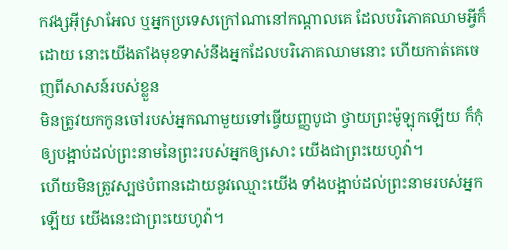កវង្សអ៊ីស្រាអែល ឬអ្នកប្រទេសក្រៅណានៅកណ្ដាលគេ ដែលបរិភោគឈាមអ្វីក៏ដោយ នោះយើងតាំងមុខទាស់នឹងអ្នកដែលបរិភោគឈាមនោះ ហើយកាត់គេចេញពីសាសន៍របស់ខ្លួន
មិនត្រូវយកកូនចៅរបស់អ្នកណាមួយទៅធ្វើយញ្ញបូជា ថ្វាយព្រះម៉ូឡុកឡើយ ក៏កុំឲ្យបង្អាប់ដល់ព្រះនាមនៃព្រះរបស់អ្នកឲ្យសោះ យើងជាព្រះយេហូវ៉ា។
ហើយមិនត្រូវស្បថបំពានដោយនូវឈ្មោះយើង ទាំងបង្អាប់ដល់ព្រះនាមរបស់អ្នកឡើយ យើងនេះជាព្រះយេហូវ៉ា។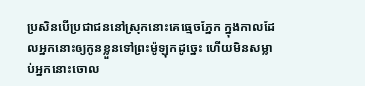ប្រសិនបើប្រជាជននៅស្រុកនោះគេធ្មេចភ្នែក ក្នុងកាលដែលអ្នកនោះឲ្យកូនខ្លួនទៅព្រះម៉ូឡុកដូច្នេះ ហើយមិនសម្លាប់អ្នកនោះចោល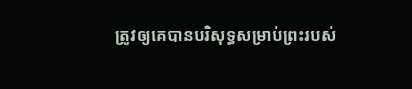ត្រូវឲ្យគេបានបរិសុទ្ធសម្រាប់ព្រះរបស់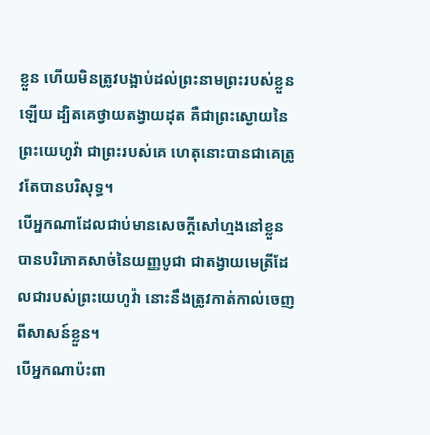ខ្លួន ហើយមិនត្រូវបង្អាប់ដល់ព្រះនាមព្រះរបស់ខ្លួនឡើយ ដ្បិតគេថ្វាយតង្វាយដុត គឺជាព្រះស្ងោយនៃព្រះយេហូវ៉ា ជាព្រះរបស់គេ ហេតុនោះបានជាគេត្រូវតែបានបរិសុទ្ធ។
បើអ្នកណាដែលជាប់មានសេចក្ដីសៅហ្មងនៅខ្លួន បានបរិភោគសាច់នៃយញ្ញបូជា ជាតង្វាយមេត្រីដែលជារបស់ព្រះយេហូវ៉ា នោះនឹងត្រូវកាត់កាល់ចេញពីសាសន៍ខ្លួន។
បើអ្នកណាប៉ះពា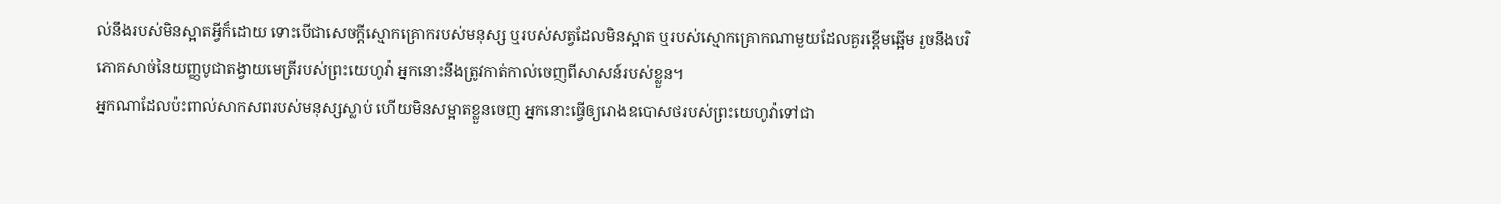ល់នឹងរបស់មិនស្អាតអ្វីក៏ដោយ ទោះបើជាសេចក្ដីស្មោកគ្រោករបស់មនុស្ស ឬរបស់សត្វដែលមិនស្អាត ឬរបស់ស្មោកគ្រោកណាមួយដែលគួរខ្ពើមឆ្អើម រួចនឹងបរិភោគសាច់នៃយញ្ញបូជាតង្វាយមេត្រីរបស់ព្រះយេហូវ៉ា អ្នកនោះនឹងត្រូវកាត់កាល់ចេញពីសាសន៍របស់ខ្លួន។
អ្នកណាដែលប៉ះពាល់សាកសពរបស់មនុស្សស្លាប់ ហើយមិនសម្អាតខ្លួនចេញ អ្នកនោះធ្វើឲ្យរោងឧបោសថរបស់ព្រះយេហូវ៉ាទៅជា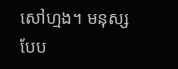សៅហ្មង។ មនុស្សបែប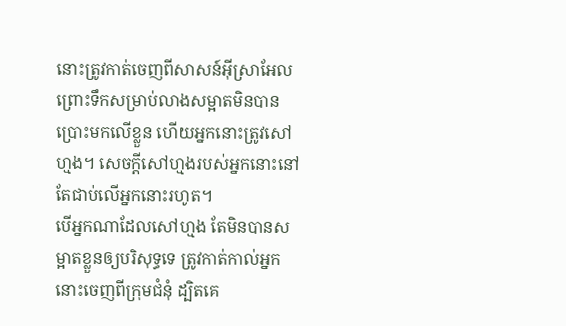នោះត្រូវកាត់ចេញពីសាសន៍អ៊ីស្រាអែល ព្រោះទឹកសម្រាប់លាងសម្អាតមិនបានប្រោះមកលើខ្លួន ហើយអ្នកនោះត្រូវសៅហ្មង។ សេចក្ដីសៅហ្មងរបស់អ្នកនោះនៅតែជាប់លើអ្នកនោះរហូត។
បើអ្នកណាដែលសៅហ្មង តែមិនបានសម្អាតខ្លួនឲ្យបរិសុទ្ធទេ ត្រូវកាត់កាល់អ្នកនោះចេញពីក្រុមជំនុំ ដ្បិតគេ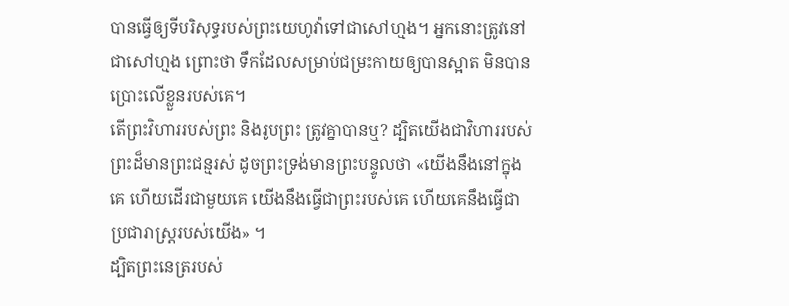បានធ្វើឲ្យទីបរិសុទ្ធរបស់ព្រះយេហូវ៉ាទៅជាសៅហ្មង។ អ្នកនោះត្រូវនៅជាសៅហ្មង ព្រោះថា ទឹកដែលសម្រាប់ជម្រះកាយឲ្យបានស្អាត មិនបានប្រោះលើខ្លួនរបស់គេ។
តើព្រះវិហាររបស់ព្រះ និងរូបព្រះ ត្រូវគ្នាបានឬ? ដ្បិតយើងជាវិហាររបស់ព្រះដ៏មានព្រះជន្មរស់ ដូចព្រះទ្រង់មានព្រះបន្ទូលថា «យើងនឹងនៅក្នុងគេ ហើយដើរជាមួយគេ យើងនឹងធ្វើជាព្រះរបស់គេ ហើយគេនឹងធ្វើជាប្រជារាស្ត្ររបស់យើង» ។
ដ្បិតព្រះនេត្ររបស់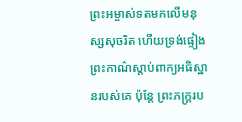ព្រះអម្ចាស់ទតមកលើមនុស្សសុចរិត ហើយទ្រង់ផ្ទៀងព្រះកាណ៌ស្តាប់ពាក្យអធិស្ឋានរបស់គេ ប៉ុន្តែ ព្រះភក្ត្ររប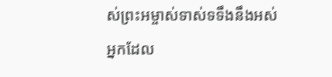ស់ព្រះអម្ចាស់ទាស់ទទឹងនឹងអស់អ្នកដែល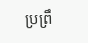ប្រព្រឹ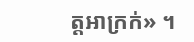ត្តអាក្រក់» ។